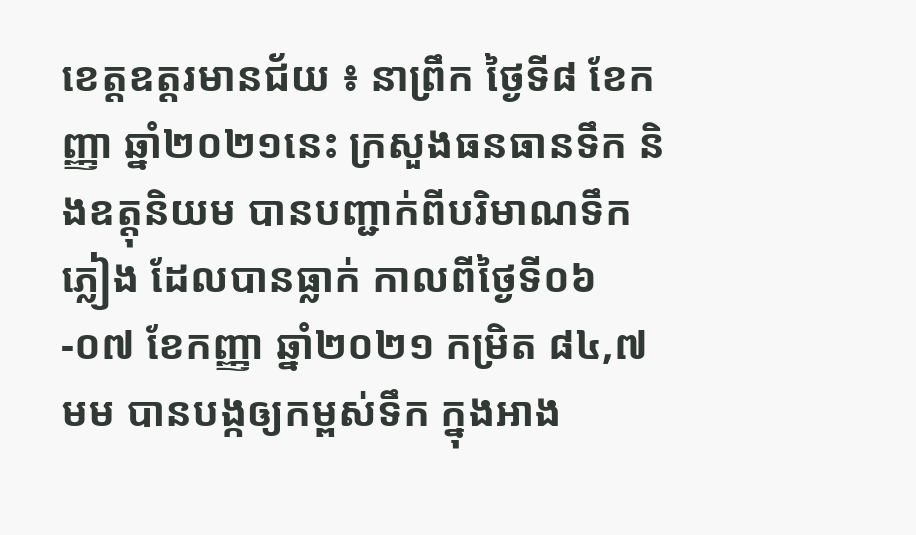ខេត្តឧត្តរមានជ័យ ៖ នាព្រឹក ថ្ងៃទី៨ ខែកញ្ញា ឆ្នាំ២០២១នេះ ក្រសួងធនធានទឹក និងឧត្តុនិយម បានបញ្ជាក់ពីបរិមាណទឹកភ្លៀង ដែលបានធ្លាក់ កាលពីថ្ងៃទី០៦-០៧ ខែកញ្ញា ឆ្នាំ២០២១ កម្រិត ៨៤,៧មម បានបង្កឲ្យកម្ពស់ទឹក ក្នុងអាង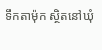ទឹកតាម៉ុក ស្ថិតនៅឃុំ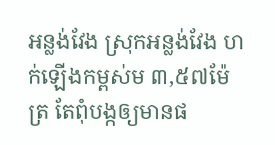អន្លង់វែង ស្រុកអន្លង់វែង ហក់ឡើងកម្ពស់ម ៣,៥៧ម៉ែត្រ តែពុំបង្កឲ្យមានផ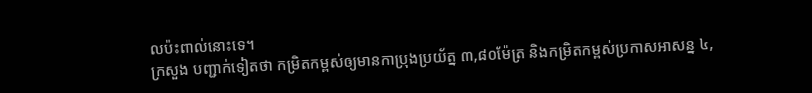លប៉ះពាល់នោះទេ។
ក្រសួង បញ្ជាក់ទៀតថា កម្រិតកម្ពស់ឲ្យមានកាប្រុងប្រយ័ត្ន ៣,៨០ម៉ែត្រ និងកម្រិតកម្ពស់ប្រកាសអាសន្ន ៤,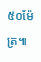៥០ម៉ែត្រ៕